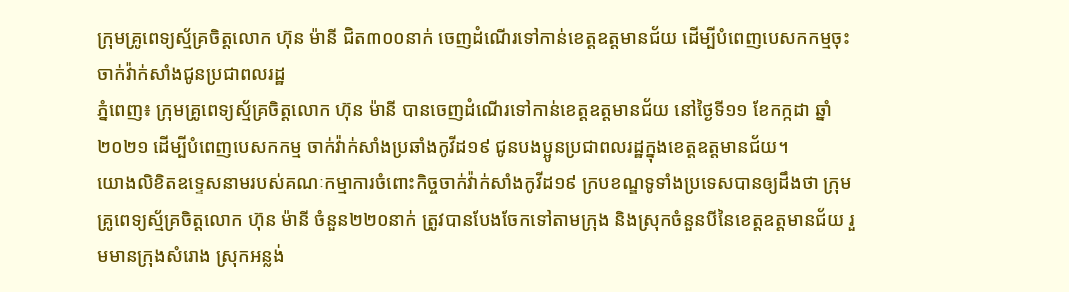ក្រុមគ្រូពេទ្យស័្មគ្រចិត្តលោក ហ៊ុន ម៉ានី ជិត៣០០នាក់ ចេញដំណើរទៅកាន់ខេត្តឧត្តមានជ័យ ដើម្បីបំពេញបេសកកម្មចុះចាក់វ៉ាក់សាំងជូនប្រជាពលរដ្ឋ
ភ្នំពេញ៖ ក្រុមគ្រូពេទ្យស្ម័គ្រចិត្តលោក ហ៊ុន ម៉ានី បានចេញដំណើរទៅកាន់ខេត្តឧត្តមានជ័យ នៅថ្ងៃទី១១ ខែកក្កដា ឆ្នាំ២០២១ ដើម្បីបំពេញបេសកកម្ម ចាក់វ៉ាក់សាំងប្រឆាំងកូវីដ១៩ ជូនបងប្អូនប្រជាពលរដ្ឋក្នុងខេត្តឧត្តមានជ័យ។
យោងលិខិតឧទ្ទេសនាមរបស់គណៈកម្មាការចំពោះកិច្ចចាក់វ៉ាក់សាំងកូវីដ១៩ ក្របខណ្ឌទូទាំងប្រទេសបានឲ្យដឹងថា ក្រុមគ្រូពេទ្យស្ម័គ្រចិត្តលោក ហ៊ុន ម៉ានី ចំនួន២២០នាក់ ត្រូវបានបែងចែកទៅតាមក្រុង និងស្រុកចំនួនបីនៃខេត្តឧត្តមានជ័យ រួមមានក្រុងសំរោង ស្រុកអន្លង់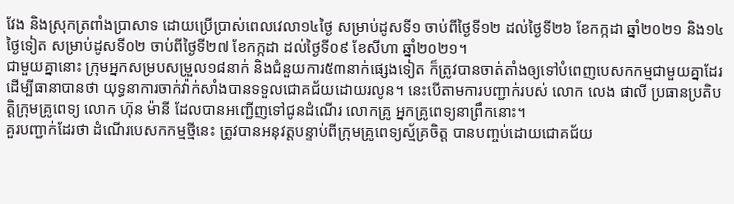វែង និងស្រុកត្រពាំងប្រាសាទ ដោយប្រើប្រាស់ពេលវេលា១៤ថ្ងៃ សម្រាប់ដូសទី១ ចាប់ពីថ្ងៃទី១២ ដល់ថ្ងៃទី២៦ ខែកក្កដា ឆ្នាំ២០២១ និង១៤ថ្ងៃទៀត សម្រាប់ដូសទី០២ ចាប់ពីថ្ងៃទី២៧ ខែកក្កដា ដល់ថ្ងៃទី០៩ ខែសីហា ឆ្នាំ២០២១។
ជាមួយគ្នានោះ ក្រុមអ្នកសម្របសម្រួល១៨នាក់ និងជំនួយការ៥៣នាក់ផ្សេងទៀត ក៏ត្រូវបានចាត់តាំងឲ្យទៅបំពេញបេសកកម្មជាមួយគ្នាដែរ ដើម្បីធានាបានថា យុទ្ធនាការចាក់វ៉ាក់សាំងបានទទួលជោគជ័យដោយរលូន។ នេះបើតាមការបញ្ជាក់របស់ លោក លេង ផាលី ប្រធានប្រតិបត្តិក្រុមគ្រូពេទ្យ លោក ហ៊ុន ម៉ានី ដែលបានអញ្ជើញទៅជូនដំណើរ លោកគ្រូ អ្នកគ្រូពេទ្យនាព្រឹកនោះ។
គួរបញ្ជាក់ដែរថា ដំណើរបេសកកម្មថ្មីនេះ ត្រូវបានអនុវត្តបន្ទាប់ពីក្រុមគ្រូពេទ្យស័្មគ្រចិត្ត បានបញ្ចប់ដោយជោគជ័យ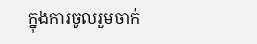ក្នុងការចូលរួមចាក់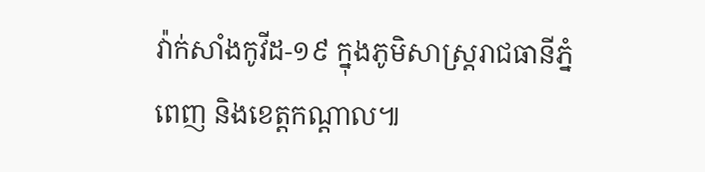វ៉ាក់សាំងកូវីដ-១៩ ក្នុងភូមិសាស្រ្តរាជធានីភ្នំពេញ និងខេត្តកណ្ដាល៕